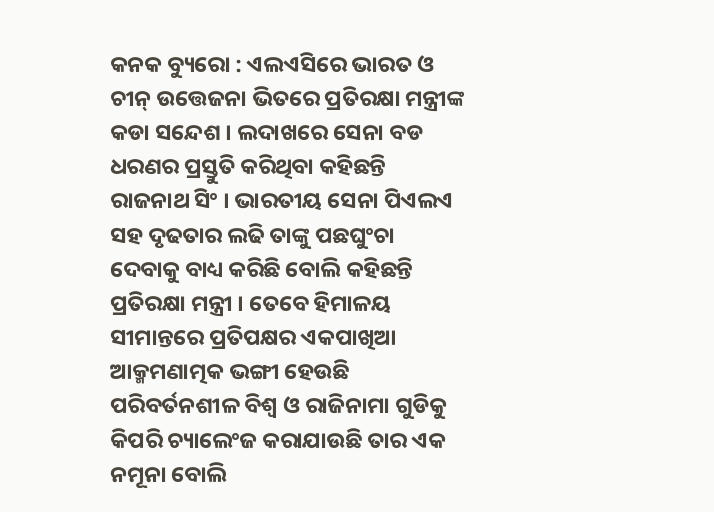କନକ ବ୍ୟୁରୋ : ଏଲଏସିରେ ଭାରତ ଓ ଚୀନ୍ ଉତ୍ତେଜନା ଭିତରେ ପ୍ରତିରକ୍ଷା ମନ୍ତ୍ରୀଙ୍କ କଡା ସନ୍ଦେଶ । ଲଦାଖରେ ସେନା ବଡ ଧରଣର ପ୍ରସ୍ତୁତି କରିଥିବା କହିଛନ୍ତି ରାଜନାଥ ସିଂ । ଭାରତୀୟ ସେନା ପିଏଲଏ ସହ ଦୃଢତାର ଲଢି ତାଙ୍କୁ ପଛଘୁଂଚା ଦେବାକୁ ବାଧ୍ୟ କରିଛି ବୋଲି କହିଛନ୍ତି ପ୍ରତିରକ୍ଷା ମନ୍ତ୍ରୀ । ତେବେ ହିମାଳୟ ସୀମାନ୍ତରେ ପ୍ରତିପକ୍ଷର ଏକପାଖିଆ ଆକ୍ମମଣାତ୍ମକ ଭଙ୍ଗୀ ହେଉଛି ପରିବର୍ତନଶୀଳ ବିଶ୍ୱ ଓ ରାଜିନାମା ଗୁଡିକୁ କିପରି ଚ୍ୟାଲେଂଜ କରାଯାଉଛି ତାର ଏକ ନମୂନା ବୋଲି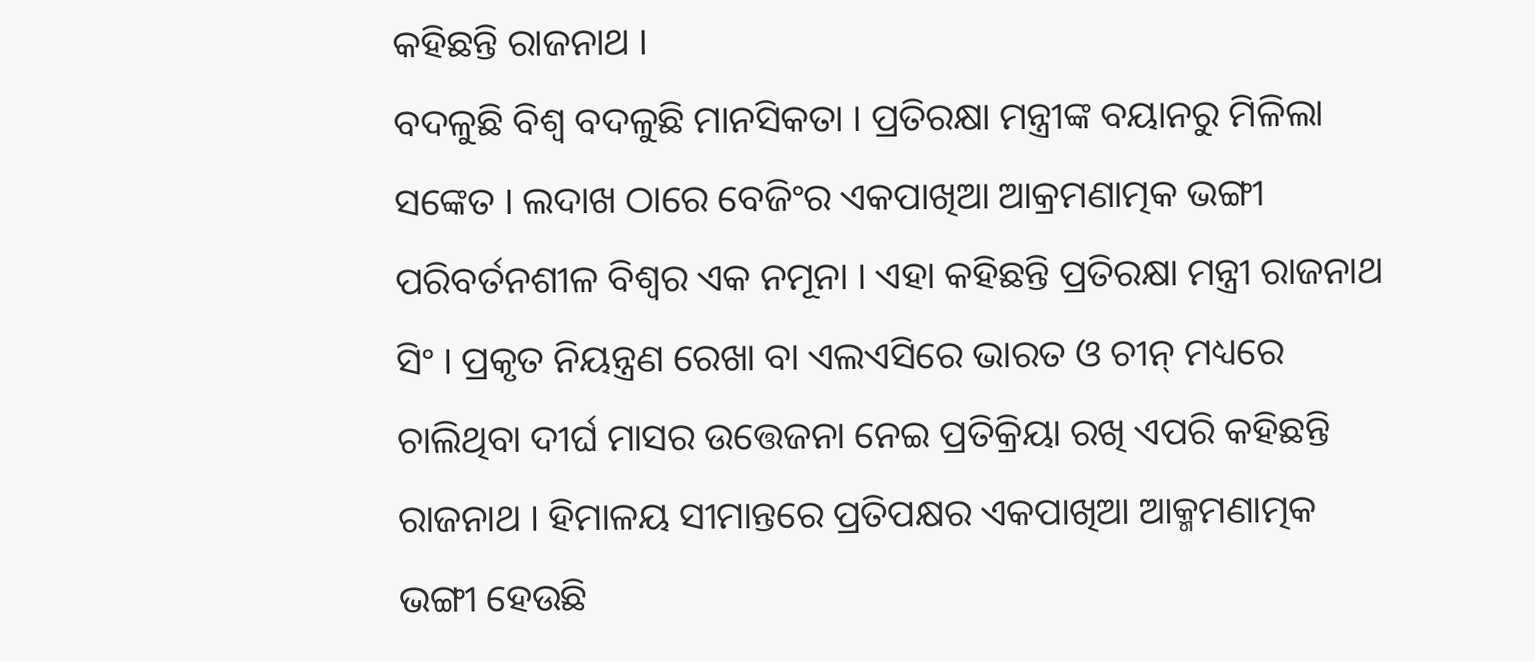କହିଛନ୍ତି ରାଜନାଥ ।
ବଦଳୁଛି ବିଶ୍ୱ ବଦଳୁଛି ମାନସିକତା । ପ୍ରତିରକ୍ଷା ମନ୍ତ୍ରୀଙ୍କ ବୟାନରୁ ମିଳିଲା ସଙ୍କେତ । ଲଦାଖ ଠାରେ ବେଜିଂର ଏକପାଖିଆ ଆକ୍ରମଣାତ୍ମକ ଭଙ୍ଗୀ ପରିବର୍ତନଶୀଳ ବିଶ୍ୱର ଏକ ନମୂନା । ଏହା କହିଛନ୍ତି ପ୍ରତିରକ୍ଷା ମନ୍ତ୍ରୀ ରାଜନାଥ ସିଂ । ପ୍ରକୃତ ନିୟନ୍ତ୍ରଣ ରେଖା ବା ଏଲଏସିରେ ଭାରତ ଓ ଚୀନ୍ ମଧ୍ୟରେ ଚାଲିଥିବା ଦୀର୍ଘ ମାସର ଉତ୍ତେଜନା ନେଇ ପ୍ରତିକ୍ରିୟା ରଖି ଏପରି କହିଛନ୍ତି ରାଜନାଥ । ହିମାଳୟ ସୀମାନ୍ତରେ ପ୍ରତିପକ୍ଷର ଏକପାଖିଆ ଆକ୍ମମଣାତ୍ମକ ଭଙ୍ଗୀ ହେଉଛି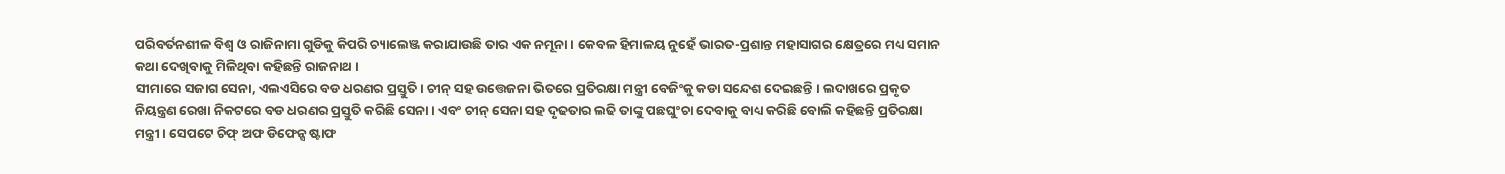ପରିବର୍ତନଶୀଳ ବିଶ୍ୱ ଓ ରାଜିନାମା ଗୁଡିକୁ କିପରି ଚ୍ୟାଲେଞ୍ଜ କରାଯାଉଛି ତାର ଏକ ନମୂନା । କେବଳ ହିମାଳୟ ନୁହେଁ ଭାରତ-ପ୍ରଶାନ୍ତ ମହାସାଗର କ୍ଷେତ୍ରରେ ମଧ୍ୟ ସମାନ କଥା ଦେଖିବାକୁ ମିଳିଥିବା କହିଛନ୍ତି ରାଜନାଥ ।
ସୀମାରେ ସଜାଗ ସେନା, ଏଲଏସିରେ ବଡ ଧରଣର ପ୍ରସ୍ତୁତି । ଚୀନ୍ ସହ ଉତ୍ତେଜନା ଭିତରେ ପ୍ରତିରକ୍ଷା ମନ୍ତ୍ରୀ ବେଜିଂକୁ କଡା ସନ୍ଦେଶ ଦେଇଛନ୍ତି । ଲଦାଖରେ ପ୍ରକୃତ ନିୟନ୍ତ୍ରଣ ରେଖା ନିକଟରେ ବଡ ଧରଣର ପ୍ରସ୍ତୁତି କରିଛି ସେନା । ଏବଂ ଚୀନ୍ ସେନା ସହ ଦୃଢତାର ଲଢି ତାଙ୍କୁ ପଛଘୁଂଚା ଦେବାକୁ ବାଧ୍ୟ କରିଛି ବୋଲି କହିଛନ୍ତି ପ୍ରତିରକ୍ଷା ମନ୍ତ୍ରୀ । ସେପଟେ ଚିଫ୍ ଅଫ ଡିଫେନ୍ସ ଷ୍ଟାଫ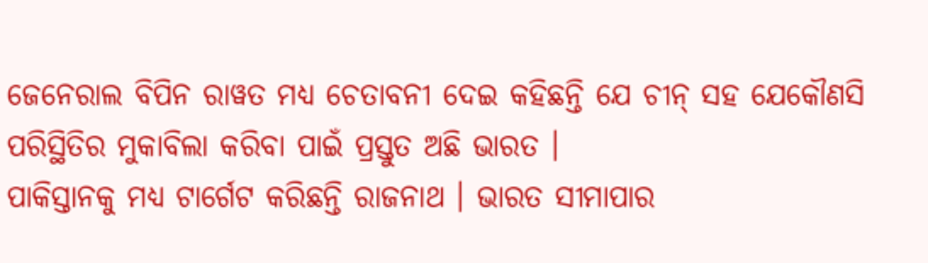ଜେନେରାଲ ବିପିନ ରାୱତ ମଧ୍ୟ ଚେତାବନୀ ଦେଇ କହିଛନ୍ତି ଯେ ଚୀନ୍ ସହ ଯେକୌଣସି ପରିସ୍ଥିତିର ମୁକାବିଲା କରିବା ପାଇଁ ପ୍ରସ୍ତୁତ ଅଛି ଭାରତ ।
ପାକିସ୍ତାନକୁ ମଧ୍ୟ ଟାର୍ଗେଟ କରିଛନ୍ତି ରାଜନାଥ । ଭାରତ ସୀମାପାର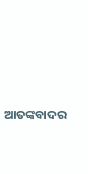ଆତଙ୍କବାଦର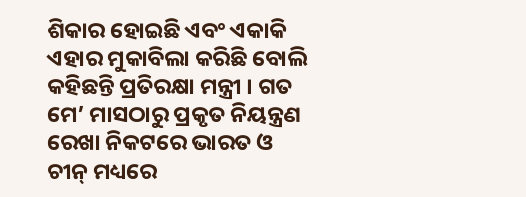ଶିକାର ହୋଇଛି ଏବଂ ଏକାକି ଏହାର ମୁକାବିଲା କରିଛି ବୋଲି କହିଛନ୍ତି ପ୍ରତିରକ୍ଷା ମନ୍ତ୍ରୀ । ଗତ ମେ’ ମାସଠାରୁ ପ୍ରକୃତ ନିୟନ୍ତ୍ରଣ ରେଖା ନିକଟରେ ଭାରତ ଓ ଚୀନ୍ ମଧ୍ୟରେ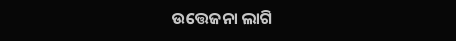ଉତ୍ତେଜନା ଲାଗି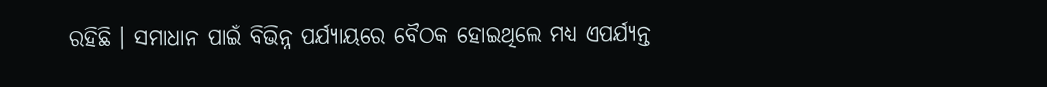ରହିଛି । ସମାଧାନ ପାଇଁ ବିଭିନ୍ନ ପର୍ଯ୍ୟାୟରେ ବୈଠକ ହୋଇଥିଲେ ମଧ୍ୟ ଏପର୍ଯ୍ୟନ୍ତ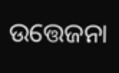ଉତ୍ତେଜନା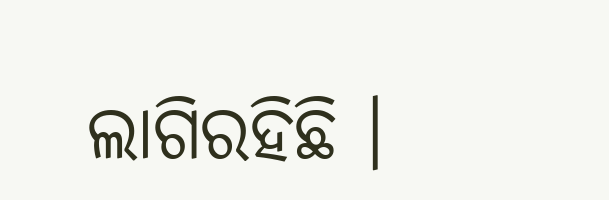ଲାଗିରହିଛି ।